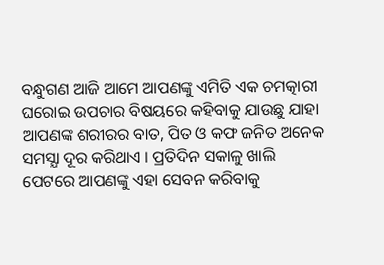ବନ୍ଧୁଗଣ ଆଜି ଆମେ ଆପଣଙ୍କୁ ଏମିତି ଏକ ଚମତ୍କାରୀ ଘରୋଇ ଉପଚାର ବିଷୟରେ କହିବାକୁ ଯାଉଛୁ ଯାହା ଆପଣଙ୍କ ଶରୀରର ବାତ, ପିତ ଓ କଫ ଜନିତ ଅନେକ ସମସ୍ଯା ଦୂର କରିଥାଏ । ପ୍ରତିଦିନ ସକାଳୁ ଖାଲି ପେଟରେ ଆପଣଙ୍କୁ ଏହା ସେବନ କରିବାକୁ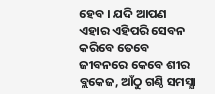ହେବ । ଯଦି ଆପଣ ଏହାର ଏହିପରି ସେବନ କରିବେ ତେବେ ଜୀବନରେ କେବେ ଶୀର ବ୍ଲକେଜ, ଆଁଠୁ ଗଣ୍ଠି ସମସ୍ଯା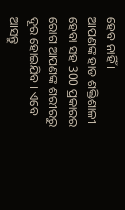ହେବ ନାହିଁ ।
ଆପଣଙ୍କ ହାଡ ଶକ୍ତିଶାଳୀ ହେବା ସହ 300 ପ୍ରକାରର ରୋଗ ଆପଣଙ୍କ ଶରୀରରୁ ଦୂର ହୋଇଯିବ । ଏବେ ଆସନ୍ତୁ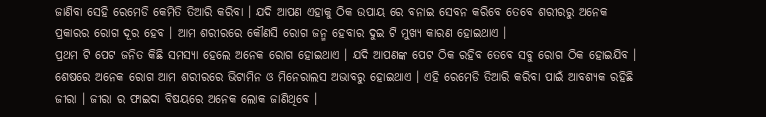ଜାଣିବା ସେହି ରେମେଡି କେମିତି ତିଆରି କରିବା । ଯଦି ଆପଣ ଏହାକୁ ଠିକ ଉପାୟ ରେ ବନାଇ ସେବନ କରିବେ ତେବେ ଶରୀରରୁ ଅନେକ ପ୍ରକାରର ରୋଗ ଦୂର ହେବ । ଆମ ଶରୀରରେ କୌଣସି ରୋଗ ଜନ୍ମ ହେବାର ଦୁଇ ଟି ମୁଖ୍ୟ କାରଣ ହୋଇଥାଏ ।
ପ୍ରଥମ ଟି ପେଟ ଜନିତ କିଛି ସମସ୍ଯା ହେଲେ ଅନେକ ରୋଗ ହୋଇଥାଏ । ଯଦି ଆପଣଙ୍କ ପେଟ ଠିକ ରହିବ ତେବେ ସବୁ ରୋଗ ଠିକ ହୋଇଯିବ । ଶେଷରେ ଅନେକ ରୋଗ ଆମ ଶରୀରରେ ଭିଟାମିନ ଓ ମିନେରାଲସ ଅଭାବରୁ ହୋଇଥାଏ । ଏହି ରେମେଡି ତିଆରି କରିବା ପାଇଁ ଆବଶ୍ୟକ ରହିଛି ଜୀରା । ଜୀରା ର ଫାଇଦା ବିଷୟରେ ଅନେକ ଲୋକ ଜାଣିଥିବେ ।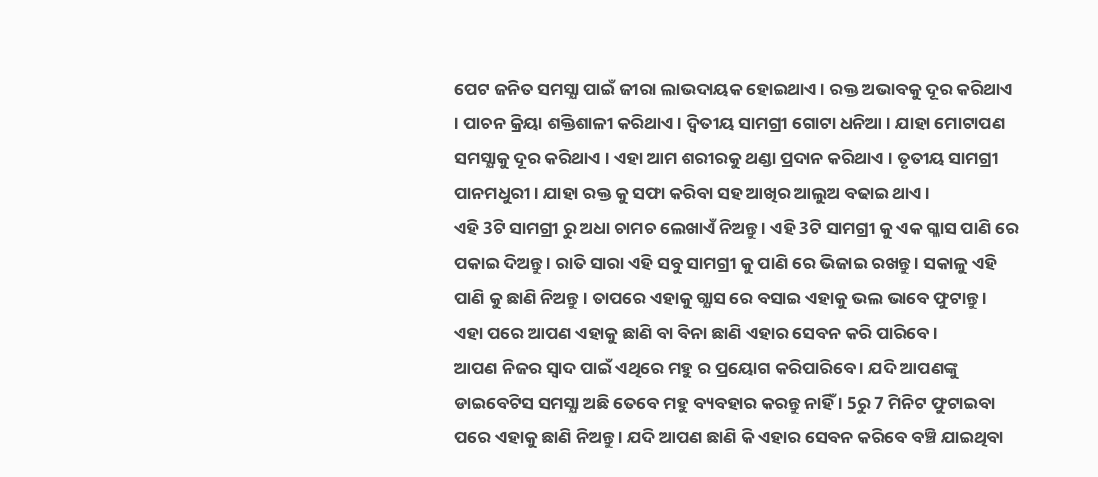ପେଟ ଜନିତ ସମସ୍ଯା ପାଇଁ ଜୀରା ଲାଭଦାୟକ ହୋଇଥାଏ । ରକ୍ତ ଅଭାବକୁ ଦୂର କରିଥାଏ । ପାଚନ କ୍ରିୟା ଶକ୍ତିଶାଳୀ କରିଥାଏ । ଦ୍ଵିତୀୟ ସାମଗ୍ରୀ ଗୋଟା ଧନିଆ । ଯାହା ମୋଟାପଣ ସମସ୍ଯାକୁ ଦୂର କରିଥାଏ । ଏହା ଆମ ଶରୀରକୁ ଥଣ୍ଡା ପ୍ରଦାନ କରିଥାଏ । ତୃତୀୟ ସାମଗ୍ରୀ ପାନମଧୁରୀ । ଯାହା ରକ୍ତ କୁ ସଫା କରିବା ସହ ଆଖିର ଆଲୁଅ ବଢାଇ ଥାଏ ।
ଏହି 3ଟି ସାମଗ୍ରୀ ରୁ ଅଧା ଚାମଚ ଲେଖାଏଁ ନିଅନ୍ତୁ । ଏହି 3ଟି ସାମଗ୍ରୀ କୁ ଏକ ଗ୍ଳାସ ପାଣି ରେ ପକାଇ ଦିଅନ୍ତୁ । ରାତି ସାରା ଏହି ସବୁ ସାମଗ୍ରୀ କୁ ପାଣି ରେ ଭିଜାଇ ରଖନ୍ତୁ । ସକାଳୁ ଏହି ପାଣି କୁ ଛାଣି ନିଅନ୍ତୁ । ତାପରେ ଏହାକୁ ଗ୍ଯାସ ରେ ବସାଇ ଏହାକୁ ଭଲ ଭାବେ ଫୁଟାନ୍ତୁ । ଏହା ପରେ ଆପଣ ଏହାକୁ ଛାଣି ବା ବିନା ଛାଣି ଏହାର ସେବନ କରି ପାରିବେ ।
ଆପଣ ନିଜର ସ୍ଵାଦ ପାଇଁ ଏଥିରେ ମହୁ ର ପ୍ରୟୋଗ କରିପାରିବେ । ଯଦି ଆପଣଙ୍କୁ ଡାଇବେଟିସ ସମସ୍ଯା ଅଛି ତେବେ ମହୁ ବ୍ୟବହାର କରନ୍ତୁ ନାହିଁ । 5ରୁ 7 ମିନିଟ ଫୁଟାଇବା ପରେ ଏହାକୁ ଛାଣି ନିଅନ୍ତୁ । ଯଦି ଆପଣ ଛାଣି କି ଏହାର ସେବନ କରିବେ ବଞ୍ଚି ଯାଇଥିବା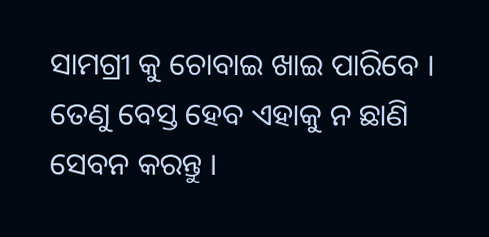ସାମଗ୍ରୀ କୁ ଚୋବାଇ ଖାଇ ପାରିବେ । ତେଣୁ ବେସ୍ତ ହେବ ଏହାକୁ ନ ଛାଣି ସେବନ କରନ୍ତୁ ।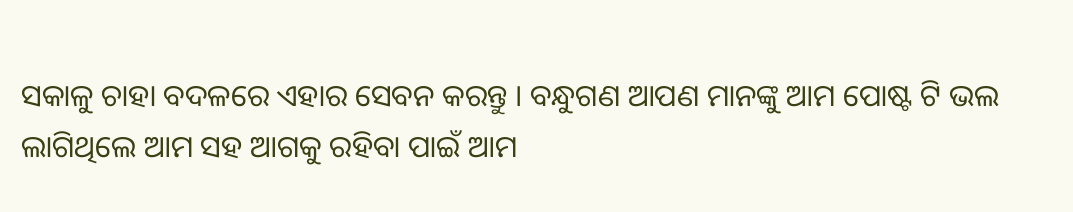ସକାଳୁ ଚାହା ବଦଳରେ ଏହାର ସେବନ କରନ୍ତୁ । ବନ୍ଧୁଗଣ ଆପଣ ମାନଙ୍କୁ ଆମ ପୋଷ୍ଟ ଟି ଭଲ ଲାଗିଥିଲେ ଆମ ସହ ଆଗକୁ ରହିବା ପାଇଁ ଆମ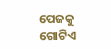ପେଜକୁ ଗୋଟିଏ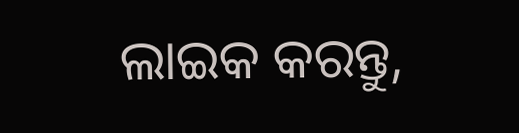ଲାଇକ କରନ୍ତୁ,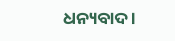ଧନ୍ୟବାଦ ।